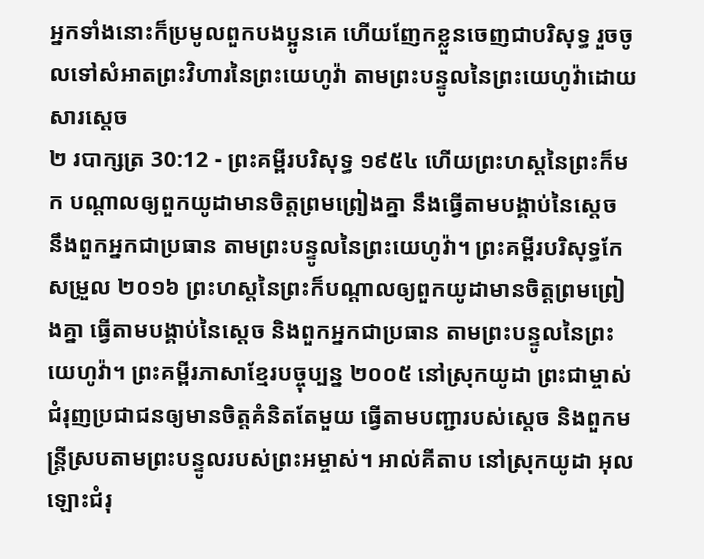អ្នកទាំងនោះក៏ប្រមូលពួកបងប្អូនគេ ហើយញែកខ្លួនចេញជាបរិសុទ្ធ រួចចូលទៅសំអាតព្រះវិហារនៃព្រះយេហូវ៉ា តាមព្រះបន្ទូលនៃព្រះយេហូវ៉ាដោយសារស្តេច
២ របាក្សត្រ 30:12 - ព្រះគម្ពីរបរិសុទ្ធ ១៩៥៤ ហើយព្រះហស្តនៃព្រះក៏មក បណ្តាលឲ្យពួកយូដាមានចិត្តព្រមព្រៀងគ្នា នឹងធ្វើតាមបង្គាប់នៃស្តេច នឹងពួកអ្នកជាប្រធាន តាមព្រះបន្ទូលនៃព្រះយេហូវ៉ា។ ព្រះគម្ពីរបរិសុទ្ធកែសម្រួល ២០១៦ ព្រះហស្តនៃព្រះក៏បណ្ដាលឲ្យពួកយូដាមានចិត្តព្រមព្រៀងគ្នា ធ្វើតាមបង្គាប់នៃស្តេច និងពួកអ្នកជាប្រធាន តាមព្រះបន្ទូលនៃព្រះយេហូវ៉ា។ ព្រះគម្ពីរភាសាខ្មែរបច្ចុប្បន្ន ២០០៥ នៅស្រុកយូដា ព្រះជាម្ចាស់ជំរុញប្រជាជនឲ្យមានចិត្តគំនិតតែមួយ ធ្វើតាមបញ្ជារបស់ស្ដេច និងពួកមន្ត្រីស្របតាមព្រះបន្ទូលរបស់ព្រះអម្ចាស់។ អាល់គីតាប នៅស្រុកយូដា អុលឡោះជំរុ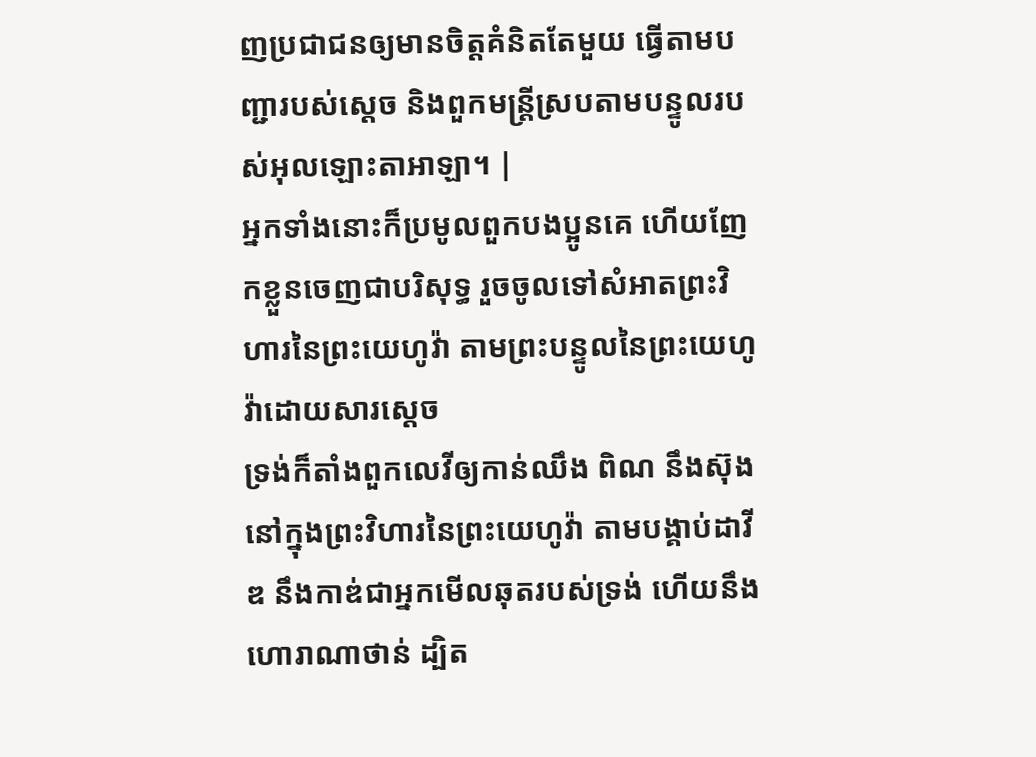ញប្រជាជនឲ្យមានចិត្តគំនិតតែមួយ ធ្វើតាមបញ្ជារបស់ស្តេច និងពួកមន្ត្រីស្របតាមបន្ទូលរបស់អុលឡោះតាអាឡា។ |
អ្នកទាំងនោះក៏ប្រមូលពួកបងប្អូនគេ ហើយញែកខ្លួនចេញជាបរិសុទ្ធ រួចចូលទៅសំអាតព្រះវិហារនៃព្រះយេហូវ៉ា តាមព្រះបន្ទូលនៃព្រះយេហូវ៉ាដោយសារស្តេច
ទ្រង់ក៏តាំងពួកលេវីឲ្យកាន់ឈឹង ពិណ នឹងស៊ុងនៅក្នុងព្រះវិហារនៃព្រះយេហូវ៉ា តាមបង្គាប់ដាវីឌ នឹងកាឌ់ជាអ្នកមើលឆុតរបស់ទ្រង់ ហើយនឹងហោរាណាថាន់ ដ្បិត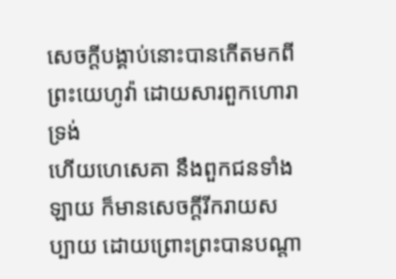សេចក្ដីបង្គាប់នោះបានកើតមកពីព្រះយេហូវ៉ា ដោយសារពួកហោរាទ្រង់
ហើយហេសេគា នឹងពួកជនទាំងឡាយ ក៏មានសេចក្ដីរីករាយសប្បាយ ដោយព្រោះព្រះបានបណ្តា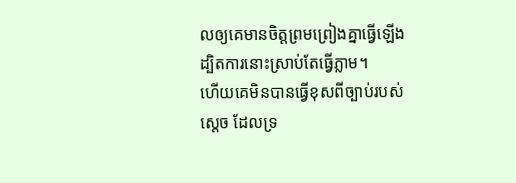លឲ្យគេមានចិត្តព្រមព្រៀងគ្នាធ្វើឡើង ដ្បិតការនោះស្រាប់តែធ្វើភ្លាម។
ហើយគេមិនបានធ្វើខុសពីច្បាប់របស់ស្តេច ដែលទ្រ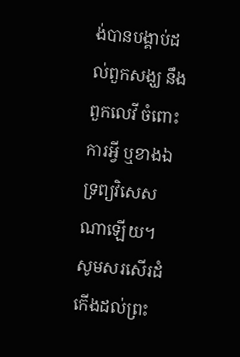ង់បានបង្គាប់ដល់ពួកសង្ឃ នឹងពួកលេវី ចំពោះការអ្វី ឬខាងឯទ្រព្យវិសេសណាឡើយ។
សូមសរសើរដំកើងដល់ព្រះ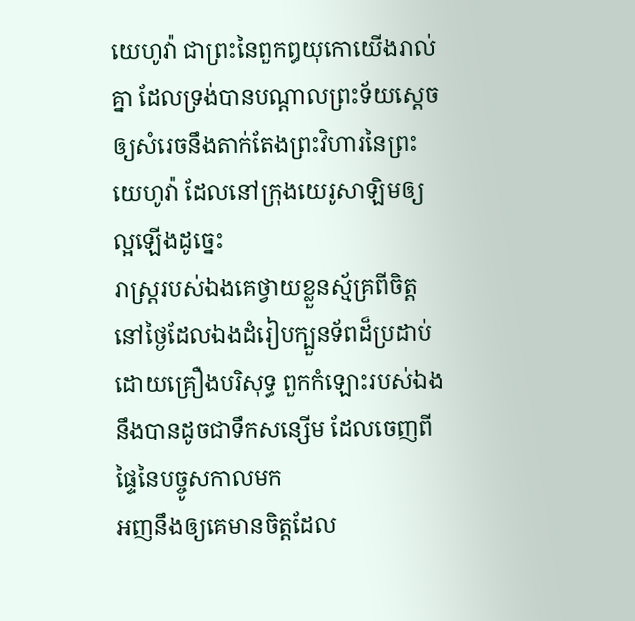យេហូវ៉ា ជាព្រះនៃពួកឰយុកោយើងរាល់គ្នា ដែលទ្រង់បានបណ្តាលព្រះទ័យស្តេច ឲ្យសំរេចនឹងតាក់តែងព្រះវិហារនៃព្រះយេហូវ៉ា ដែលនៅក្រុងយេរូសាឡិមឲ្យល្អឡើងដូច្នេះ
រាស្ត្ររបស់ឯងគេថ្វាយខ្លួនស្ម័គ្រពីចិត្ត នៅថ្ងៃដែលឯងដំរៀបក្បួនទ័ពដ៏ប្រដាប់ ដោយគ្រឿងបរិសុទ្ធ ពួកកំឡោះរបស់ឯង នឹងបានដូចជាទឹកសន្សើម ដែលចេញពីផ្ទៃនៃបច្ចូសកាលមក
អញនឹងឲ្យគេមានចិត្តដែល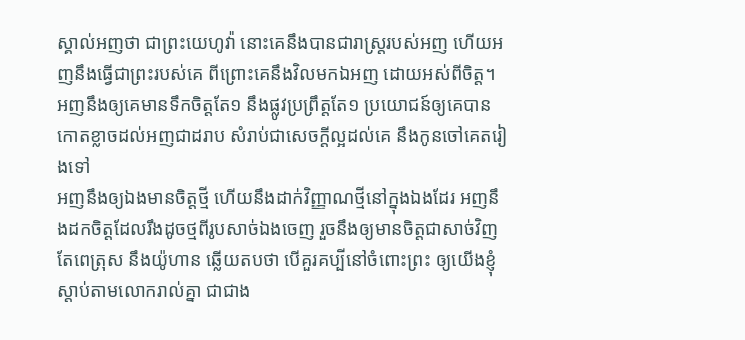ស្គាល់អញថា ជាព្រះយេហូវ៉ា នោះគេនឹងបានជារាស្ត្ររបស់អញ ហើយអញនឹងធ្វើជាព្រះរបស់គេ ពីព្រោះគេនឹងវិលមកឯអញ ដោយអស់ពីចិត្ត។
អញនឹងឲ្យគេមានទឹកចិត្តតែ១ នឹងផ្លូវប្រព្រឹត្តតែ១ ប្រយោជន៍ឲ្យគេបានកោតខ្លាចដល់អញជាដរាប សំរាប់ជាសេចក្ដីល្អដល់គេ នឹងកូនចៅគេតរៀងទៅ
អញនឹងឲ្យឯងមានចិត្តថ្មី ហើយនឹងដាក់វិញ្ញាណថ្មីនៅក្នុងឯងដែរ អញនឹងដកចិត្តដែលរឹងដូចថ្មពីរូបសាច់ឯងចេញ រួចនឹងឲ្យមានចិត្តជាសាច់វិញ
តែពេត្រុស នឹងយ៉ូហាន ឆ្លើយតបថា បើគួរគប្បីនៅចំពោះព្រះ ឲ្យយើងខ្ញុំស្តាប់តាមលោករាល់គ្នា ជាជាង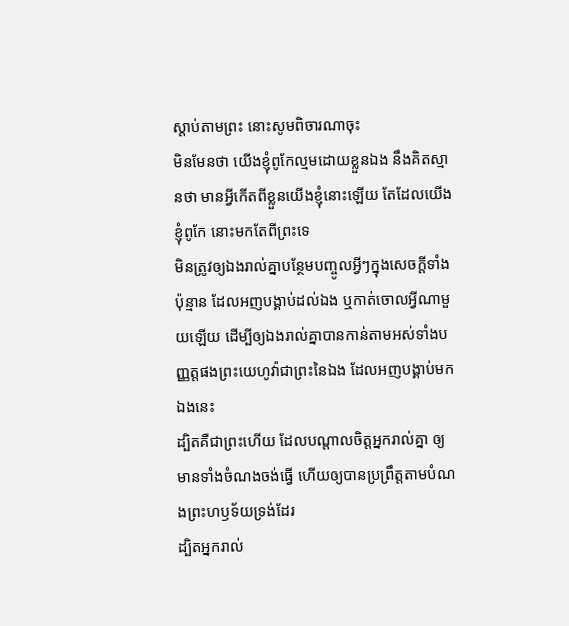ស្តាប់តាមព្រះ នោះសូមពិចារណាចុះ
មិនមែនថា យើងខ្ញុំពូកែល្មមដោយខ្លួនឯង នឹងគិតស្មានថា មានអ្វីកើតពីខ្លួនយើងខ្ញុំនោះឡើយ តែដែលយើងខ្ញុំពូកែ នោះមកតែពីព្រះទេ
មិនត្រូវឲ្យឯងរាល់គ្នាបន្ថែមបញ្ចូលអ្វីៗក្នុងសេចក្ដីទាំងប៉ុន្មាន ដែលអញបង្គាប់ដល់ឯង ឬកាត់ចោលអ្វីណាមួយឡើយ ដើម្បីឲ្យឯងរាល់គ្នាបានកាន់តាមអស់ទាំងបញ្ញត្តផងព្រះយេហូវ៉ាជាព្រះនៃឯង ដែលអញបង្គាប់មកឯងនេះ
ដ្បិតគឺជាព្រះហើយ ដែលបណ្តាលចិត្តអ្នករាល់គ្នា ឲ្យមានទាំងចំណងចង់ធ្វើ ហើយឲ្យបានប្រព្រឹត្តតាមបំណងព្រះហឫទ័យទ្រង់ដែរ
ដ្បិតអ្នករាល់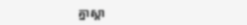គ្នាស្គា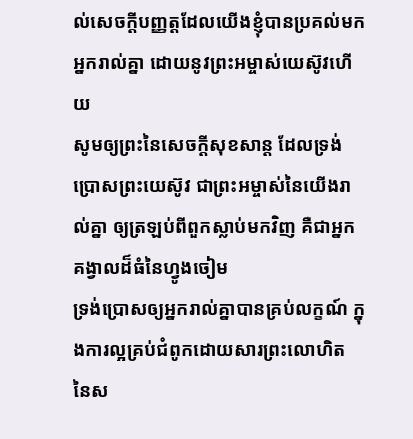ល់សេចក្ដីបញ្ញត្តដែលយើងខ្ញុំបានប្រគល់មកអ្នករាល់គ្នា ដោយនូវព្រះអម្ចាស់យេស៊ូវហើយ
សូមឲ្យព្រះនៃសេចក្ដីសុខសាន្ត ដែលទ្រង់ប្រោសព្រះយេស៊ូវ ជាព្រះអម្ចាស់នៃយើងរាល់គ្នា ឲ្យត្រឡប់ពីពួកស្លាប់មកវិញ គឺជាអ្នកគង្វាលដ៏ធំនៃហ្វូងចៀម
ទ្រង់ប្រោសឲ្យអ្នករាល់គ្នាបានគ្រប់លក្ខណ៍ ក្នុងការល្អគ្រប់ជំពូកដោយសារព្រះលោហិត នៃស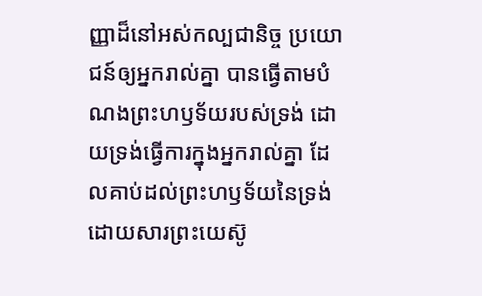ញ្ញាដ៏នៅអស់កល្បជានិច្ច ប្រយោជន៍ឲ្យអ្នករាល់គ្នា បានធ្វើតាមបំណងព្រះហឫទ័យរបស់ទ្រង់ ដោយទ្រង់ធ្វើការក្នុងអ្នករាល់គ្នា ដែលគាប់ដល់ព្រះហឫទ័យនៃទ្រង់ ដោយសារព្រះយេស៊ូ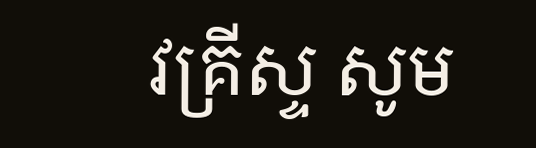វគ្រីស្ទ សូម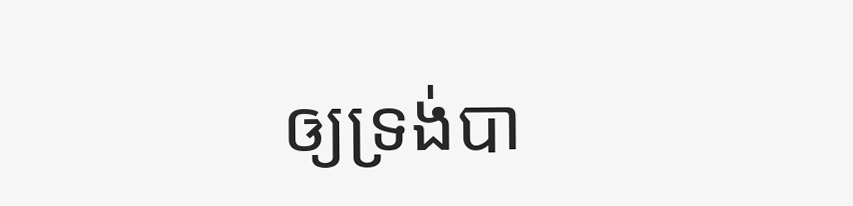ឲ្យទ្រង់បា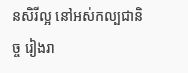នសិរីល្អ នៅអស់កល្បជានិច្ច រៀងរា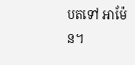បតទៅ អាម៉ែន។